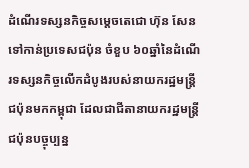ដំណើរទស្សនកិច្ចសម្តេចតេជោ ហ៊ុន សែន ទៅកាន់ប្រទេសជប៉ុន ចំខួប ៦០ឆ្នាំនៃដំណើរទស្សនកិច្ចលើកដំបូងរបស់នាយករដ្ឋមន្រ្តីជប៉ុនមកកម្ពុជា ដែលជាជីតានាយករដ្ឋមន្រ្តីជប៉ុនបច្ចុប្បន្ន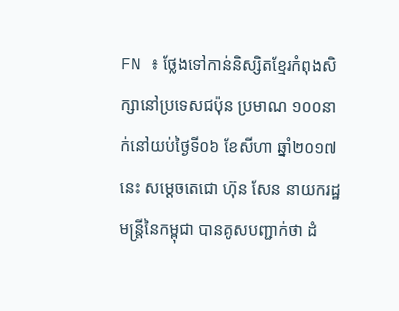FN ៖ ថ្លែងទៅកាន់និស្សិតខ្មែរកំពុងសិក្សានៅប្រទេសជប៉ុន ប្រមាណ ១០០នាក់នៅយប់ថ្ងៃទី០៦ ខែសីហា ឆ្នាំ២០១៧នេះ សម្តេចតេជោ ហ៊ុន សែន នាយករដ្ឋមន្រ្តីនៃកម្ពុជា បានគូសបញ្ជាក់ថា ដំ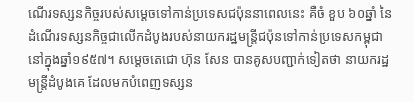ណើរទស្សនកិច្ចរបស់សម្តេចទៅកាន់ប្រទេសជប៉ុននាពេលនេះ គឺចំ ខួប ៦០ឆ្នាំ នៃដំណើរទស្សនកិច្ចជាលើកដំបូងរបស់នាយករដ្ឋមន្រ្តីជប៉ុនទៅកាន់ប្រទេសកម្ពុជានៅក្នុងឆ្នាំ១៩៥៧។ សម្តេចតេជោ ហ៊ុន សែន បានគូសបញ្ជាក់ទៀតថា នាយករដ្ឋមន្រ្តីដំបូងគេ ដែលមកបំពេញទស្សន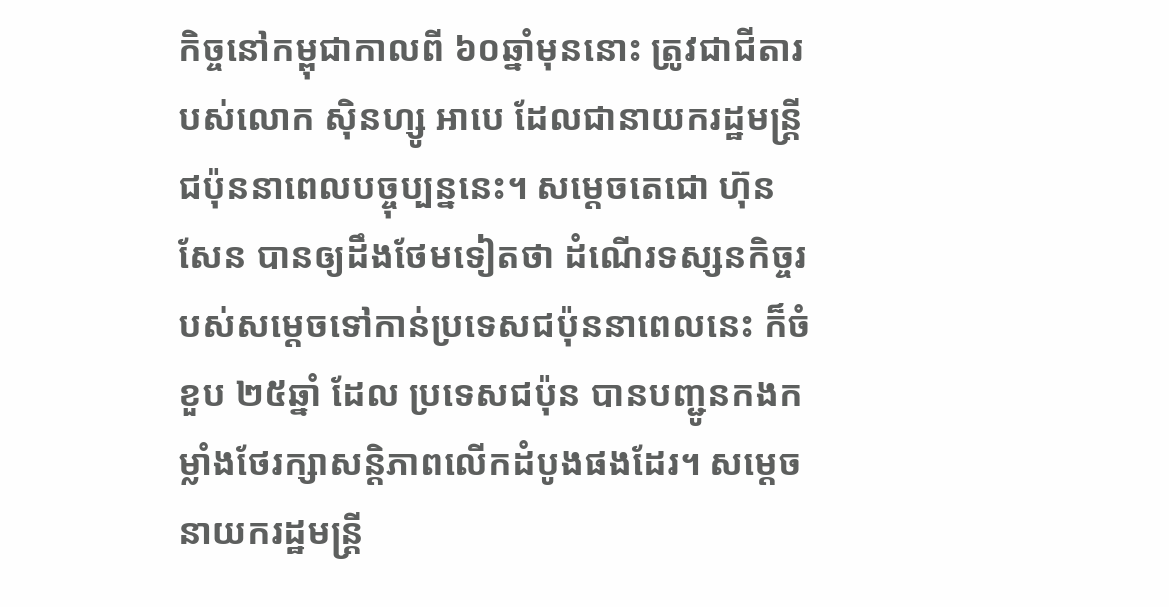កិច្ចនៅកម្ពុជាកាលពី ៦០ឆ្នាំមុននោះ ត្រូវជាជីតារបស់លោក ស៊ិនហ្សូ អាបេ ដែលជានាយករដ្ឋមន្រ្តីជប៉ុននាពេលបច្ចុប្បន្ននេះ។ សម្តេចតេជោ ហ៊ុន សែន បានឲ្យដឹងថែមទៀតថា ដំណើរទស្សនកិច្ចរបស់សម្តេចទៅកាន់ប្រទេសជប៉ុននាពេលនេះ ក៏ចំខួប ២៥ឆ្នាំ ដែល ប្រទេសជប៉ុន បានបញ្ជូនកងកម្លាំងថែរក្សាសន្តិភាពលើកដំបូងផងដែរ។ សម្តេចនាយករដ្ឋមន្រ្តី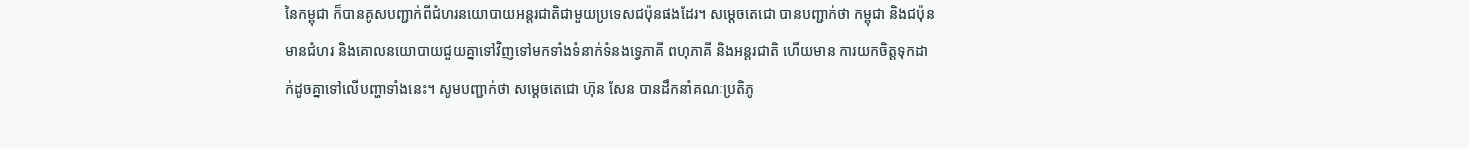នៃកម្ពុជា ក៏បានគូសបញ្ជាក់ពីជំហរនយោបាយអន្តរជាតិជាមួយប្រទេសជប៉ុនផងដែរ។ សម្តេចតេជោ បានបញ្ជាក់ថា កម្ពុជា និងជប៉ុន មានជំហរ និងគោលនយោបាយជួយគ្នាទៅវិញទៅមកទាំងទំនាក់ទំនងទ្វេភាគី ពហុភាគី និងអន្តរជាតិ ហើយមាន ការយកចិត្តទុកដាក់ដូចគ្នាទៅលើបញ្ហាទាំងនេះ។ សូមបញ្ជាក់ថា សម្តេចតេជោ ហ៊ុន សែន បានដឹកនាំគណៈប្រតិភូ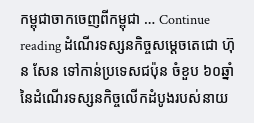កម្ពុជាចាកចេញពីកម្ពុជា … Continue reading ដំណើរទស្សនកិច្ចសម្តេចតេជោ ហ៊ុន សែន ទៅកាន់ប្រទេសជប៉ុន ចំខួប ៦០ឆ្នាំនៃដំណើរទស្សនកិច្ចលើកដំបូងរបស់នាយ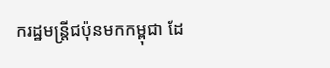ករដ្ឋមន្រ្តីជប៉ុនមកកម្ពុជា ដែ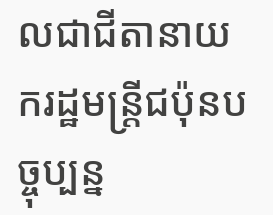លជាជីតានាយករដ្ឋមន្រ្តីជប៉ុនបច្ចុប្បន្ន